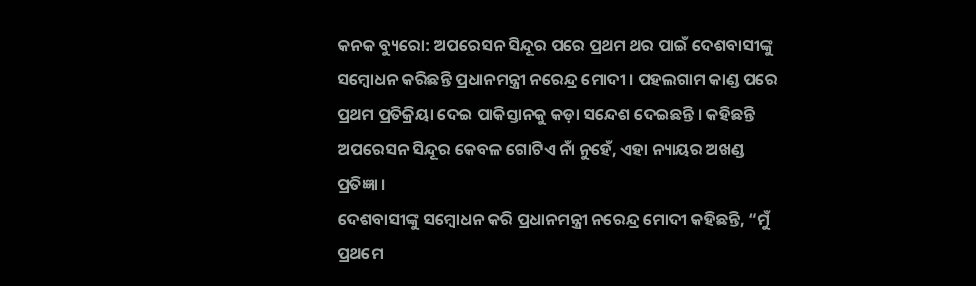କନକ ବ୍ୟୁରୋ: ଅପରେସନ ସିନ୍ଦୂର ପରେ ପ୍ରଥମ ଥର ପାଇଁ ଦେଶବାସୀଙ୍କୁ ସମ୍ବୋଧନ କରିଛନ୍ତି ପ୍ରଧାନମନ୍ତ୍ରୀ ନରେନ୍ଦ୍ର ମୋଦୀ । ପହଲଗାମ କାଣ୍ଡ ପରେ ପ୍ରଥମ ପ୍ରତିକ୍ରିୟା ଦେଇ ପାକିସ୍ତାନକୁ କଡ଼ା ସନ୍ଦେଶ ଦେଇଛନ୍ତି । କହିଛନ୍ତି ଅପରେସନ ସିନ୍ଦୂର କେବଳ ଗୋଟିଏ ନାଁ ନୁହେଁ, ଏହା ନ୍ୟାୟର ଅଖଣ୍ଡ ପ୍ରତିଜ୍ଞା ।
ଦେଶବାସୀଙ୍କୁ ସମ୍ବୋଧନ କରି ପ୍ରଧାନମନ୍ତ୍ରୀ ନରେନ୍ଦ୍ର ମୋଦୀ କହିଛନ୍ତି, “ମୁଁ ପ୍ରଥମେ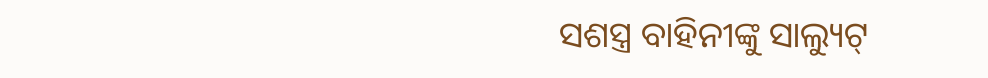ସଶସ୍ତ୍ର ବାହିନୀଙ୍କୁ ସାଲ୍ୟୁଟ୍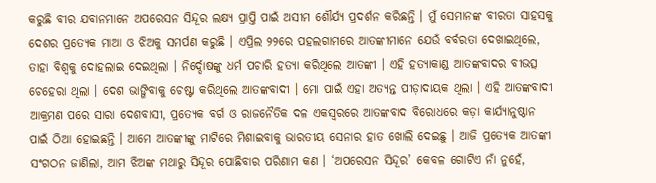କରୁଛି ବୀର ଯବାନମାନେ ଅପରେସନ ସିନ୍ଦୂର ଲକ୍ଷ୍ୟ ପ୍ରାପ୍ତି ପାଇଁ ଅସୀମ ଶୌର୍ଯ୍ୟ ପ୍ରଦର୍ଶନ କରିଛନ୍ତି । ମୁଁ ସେମାନଙ୍କ ବୀରତା ସାହସକୁ ଦେଶର ପ୍ରତ୍ୟେକ ମାଆ ଓ ଝିଅକୁ ସମର୍ପଣ କରୁଛି । ଏପ୍ରିଲ ୨୨ରେ ପହଲଗାମରେ ଆତଙ୍କୀମାନେ ଯେଉଁ ବର୍ବରତା ଦେଖାଇଥିଲେ, ତାହା ବିଶ୍ୱକୁ ଦୋହଲାଇ ଦେଇଥିଲା । ନିର୍ଦ୍ଦୋଷଙ୍କୁ ଧର୍ମ ପଚାରି ହତ୍ୟା କରିଥିଲେ ଆତଙ୍କୀ । ଏହି ହତ୍ୟାକାଣ୍ଡ ଆତଙ୍କବାଦର ବୀଭତ୍ସ ଚେହେରା ଥିଲା । ଦେଶ ଭାଙ୍ଗିବାକୁ ଚେଷ୍ଟା କରିଥିଲେ ଆତଙ୍କବାଦୀ । ମୋ ପାଇଁ ଏହା ଅତ୍ୟନ୍ତ ପୀଡ଼ାଦାୟକ ଥିଲା । ଏହି ଆତଙ୍କବାଦୀ ଆକ୍ରମଣ ପରେ ସାରା ଦେଶବାସୀ, ପ୍ରତ୍ୟେକ ବର୍ଗ ଓ ରାଜନୈତିକ ଦଳ ଏକସ୍ୱରରେ ଆତଙ୍କବାଦ ବିରୋଧରେ କଡ଼ା କାର୍ଯ୍ୟାନୁଷ୍ଠାନ ପାଇଁ ଠିଆ ହୋଇଛନ୍ତି । ଆମେ ଆତଙ୍କୀଙ୍କୁ ମାଟିରେ ମିଶାଇବାକୁ ଭାରତୀୟ ସେନାର ହାତ ଖୋଲି ଦେଇଛୁ । ଆଜି ପ୍ରତ୍ୟେକ ଆତଙ୍କୀ ସଂଗଠନ ଜାଣିଲା, ଆମ ଝିଅଙ୍କ ମଥାରୁ ସିନ୍ଦୂର ପୋଛିବାର ପରିଣାମ କଣ । ‘ଅପରେସନ ସିନ୍ଦୂର’ କେବଳ ଗୋଟିଏ ନାଁ ନୁହେଁ,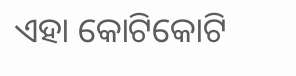ଏହା କୋଟିକୋଟି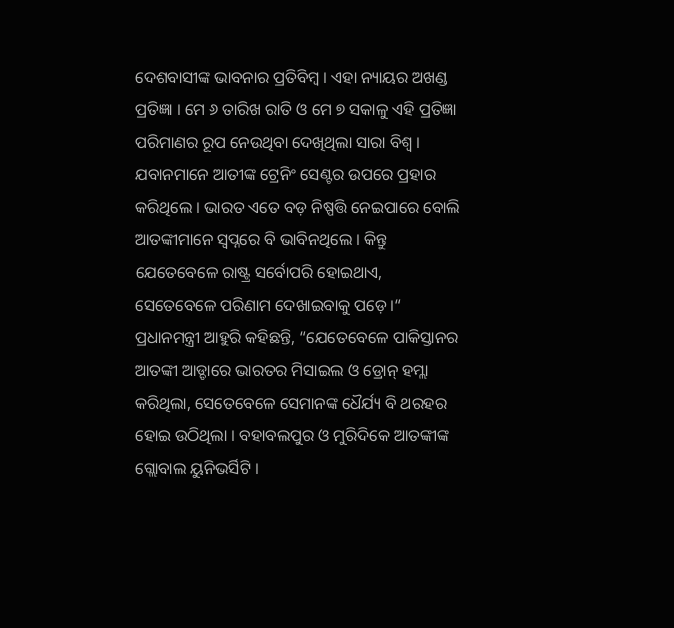ଦେଶବାସୀଙ୍କ ଭାବନାର ପ୍ରତିବିମ୍ବ । ଏହା ନ୍ୟାୟର ଅଖଣ୍ଡ ପ୍ରତିଜ୍ଞା । ମେ ୬ ତାରିଖ ରାତି ଓ ମେ ୭ ସକାଳୁ ଏହି ପ୍ରତିଜ୍ଞା ପରିମାଣର ରୂପ ନେଉଥିବା ଦେଖିଥିଲା ସାରା ବିଶ୍ୱ । ଯବାନମାନେ ଆତୀଙ୍କ ଟ୍ରେନିଂ ସେଣ୍ଟର ଉପରେ ପ୍ରହାର କରିଥିଲେ । ଭାରତ ଏତେ ବଡ଼ ନିଷ୍ପତ୍ତି ନେଇପାରେ ବୋଲି ଆତଙ୍କୀମାନେ ସ୍ୱପ୍ନରେ ବି ଭାବିନଥିଲେ । କିନ୍ତୁ ଯେତେବେଳେ ରାଷ୍ଟ୍ର ସର୍ବୋପରି ହୋଇଥାଏ, ସେତେବେଳେ ପରିଣାମ ଦେଖାଇବାକୁ ପଡ଼େ ।“
ପ୍ରଧାନମନ୍ତ୍ରୀ ଆହୁରି କହିଛନ୍ତି, “ଯେତେବେଳେ ପାକିସ୍ତାନର ଆତଙ୍କୀ ଆଡ୍ଡାରେ ଭାରତର ମିସାଇଲ ଓ ଡ୍ରୋନ୍ ହମ୍ଲା କରିଥିଲା, ସେତେବେଳେ ସେମାନଙ୍କ ଧୈର୍ଯ୍ୟ ବି ଥରହର ହୋଇ ଉଠିଥିଲା । ବହାବଲପୁର ଓ ମୁରିଦିକେ ଆତଙ୍କୀଙ୍କ ଗ୍ଲୋବାଲ ୟୁନିଭର୍ସିଟି ।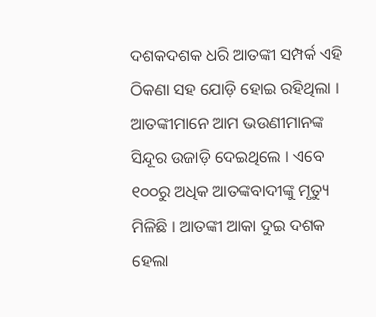ଦଶକଦଶକ ଧରି ଆତଙ୍କୀ ସମ୍ପର୍କ ଏହି ଠିକଣା ସହ ଯୋଡ଼ି ହୋଇ ରହିଥିଲା । ଆତଙ୍କୀମାନେ ଆମ ଭଉଣୀମାନଙ୍କ ସିନ୍ଦୂର ଉଜାଡ଼ି ଦେଇଥିଲେ । ଏବେ ୧୦୦ରୁ ଅଧିକ ଆତଙ୍କବାଦୀଙ୍କୁ ମୃତ୍ୟୁ ମିଳିଛି । ଆତଙ୍କୀ ଆକା ଦୁଇ ଦଶକ ହେଲା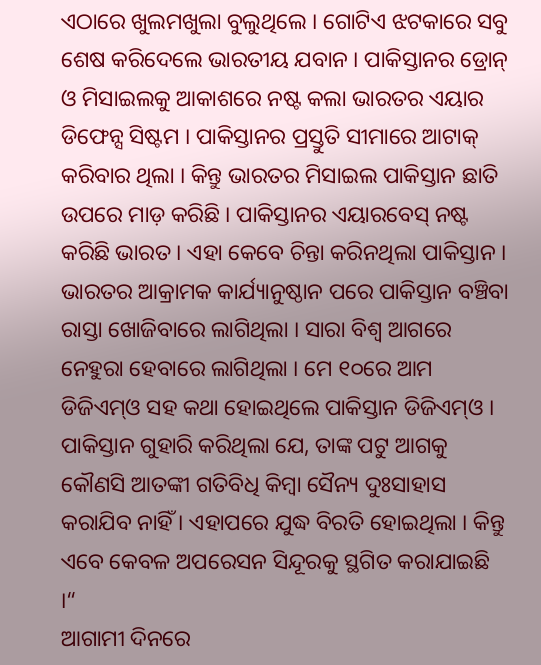ଏଠାରେ ଖୁଲମଖୁଲା ବୁଲୁଥିଲେ । ଗୋଟିଏ ଝଟକାରେ ସବୁ ଶେଷ କରିଦେଲେ ଭାରତୀୟ ଯବାନ । ପାକିସ୍ତାନର ଡ୍ରୋନ୍ ଓ ମିସାଇଲକୁ ଆକାଶରେ ନଷ୍ଟ କଲା ଭାରତର ଏୟାର ଡିଫେନ୍ସ ସିଷ୍ଟମ । ପାକିସ୍ତାନର ପ୍ରସ୍ତୁତି ସୀମାରେ ଆଟାକ୍ କରିବାର ଥିଲା । କିନ୍ତୁ ଭାରତର ମିସାଇଲ ପାକିସ୍ତାନ ଛାତି ଉପରେ ମାଡ଼ କରିଛି । ପାକିସ୍ତାନର ଏୟାରବେସ୍ ନଷ୍ଟ କରିଛି ଭାରତ । ଏହା କେବେ ଚିନ୍ତା କରିନଥିଲା ପାକିସ୍ତାନ । ଭାରତର ଆକ୍ରାମକ କାର୍ଯ୍ୟାନୁଷ୍ଠାନ ପରେ ପାକିସ୍ତାନ ବଞ୍ଚିବା ରାସ୍ତା ଖୋଜିବାରେ ଲାଗିଥିଲା । ସାରା ବିଶ୍ୱ ଆଗରେ ନେହୁରା ହେବାରେ ଲାଗିଥିଲା । ମେ ୧୦ରେ ଆମ ଡିଜିଏମ୍ଓ ସହ କଥା ହୋଇଥିଲେ ପାକିସ୍ତାନ ଡିଜିଏମ୍ଓ । ପାକିସ୍ତାନ ଗୁହାରି କରିଥିଲା ଯେ, ତାଙ୍କ ପଟୁ ଆଗକୁ କୌଣସି ଆତଙ୍କୀ ଗତିବିଧି କିମ୍ବା ସୈନ୍ୟ ଦୁଃସାହାସ କରାଯିବ ନାହିଁ । ଏହାପରେ ଯୁଦ୍ଧ ବିରତି ହୋଇଥିଲା । କିନ୍ତୁ ଏବେ କେବଳ ଅପରେସନ ସିନ୍ଦୂରକୁ ସ୍ଥଗିତ କରାଯାଇଛି ।“
ଆଗାମୀ ଦିନରେ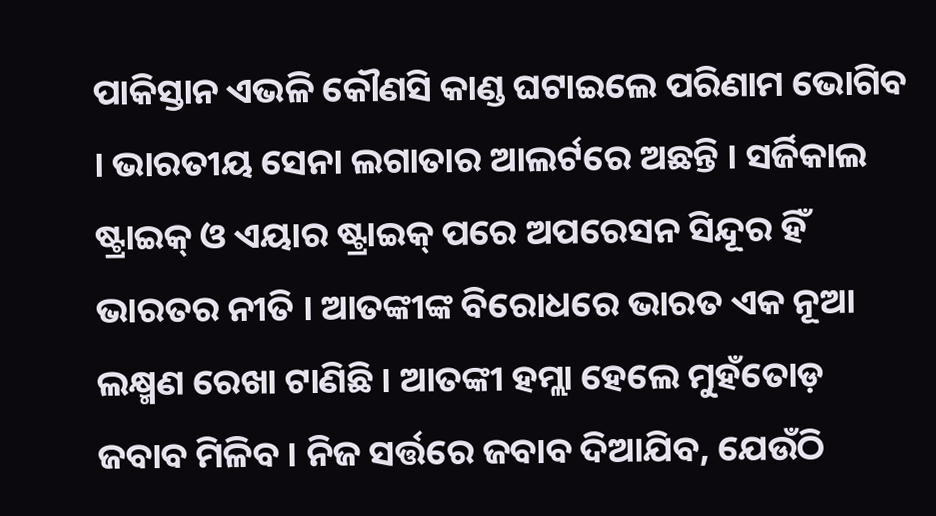ପାକିସ୍ତାନ ଏଭଳି କୌଣସି କାଣ୍ଡ ଘଟାଇଲେ ପରିଣାମ ଭୋଗିବ । ଭାରତୀୟ ସେନା ଲଗାତାର ଆଲର୍ଟରେ ଅଛନ୍ତି । ସର୍ଜିକାଲ ଷ୍ଟ୍ରାଇକ୍ ଓ ଏୟାର ଷ୍ଟ୍ରାଇକ୍ ପରେ ଅପରେସନ ସିନ୍ଦୂର ହିଁ ଭାରତର ନୀତି । ଆତଙ୍କୀଙ୍କ ବିରୋଧରେ ଭାରତ ଏକ ନୂଆ ଲକ୍ଷ୍ମଣ ରେଖା ଟାଣିଛି । ଆତଙ୍କୀ ହମ୍ଲା ହେଲେ ମୁହଁତୋଡ଼ ଜବାବ ମିଳିବ । ନିଜ ସର୍ତ୍ତରେ ଜବାବ ଦିଆଯିବ, ଯେଉଁଠି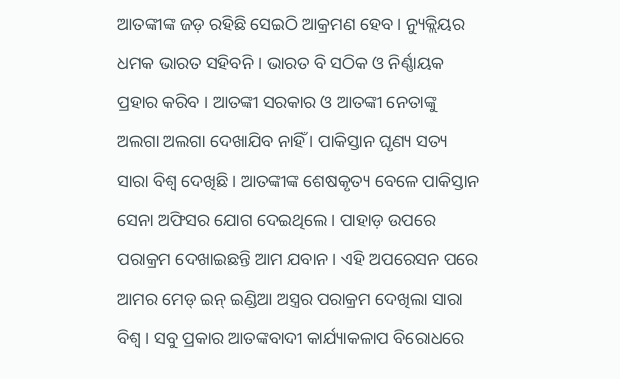ଆତଙ୍କୀଙ୍କ ଜଡ଼ ରହିଛି ସେଇଠି ଆକ୍ରମଣ ହେବ । ନ୍ୟୁକ୍ଲିୟର ଧମକ ଭାରତ ସହିବନି । ଭାରତ ବି ସଠିକ ଓ ନିର୍ଣ୍ଣାୟକ ପ୍ରହାର କରିବ । ଆତଙ୍କୀ ସରକାର ଓ ଆତଙ୍କୀ ନେତାଙ୍କୁ ଅଲଗା ଅଲଗା ଦେଖାଯିବ ନାହିଁ । ପାକିସ୍ତାନ ଘୃଣ୍ୟ ସତ୍ୟ ସାରା ବିଶ୍ୱ ଦେଖିଛି । ଆତଙ୍କୀଙ୍କ ଶେଷକୃତ୍ୟ ବେଳେ ପାକିସ୍ତାନ ସେନା ଅଫିସର ଯୋଗ ଦେଇଥିଲେ । ପାହାଡ଼ ଉପରେ ପରାକ୍ରମ ଦେଖାଇଛନ୍ତି ଆମ ଯବାନ । ଏହି ଅପରେସନ ପରେ ଆମର ମେଡ୍ ଇନ୍ ଇଣ୍ଡିଆ ଅସ୍ତ୍ରର ପରାକ୍ରମ ଦେଖିଲା ସାରା ବିଶ୍ୱ । ସବୁ ପ୍ରକାର ଆତଙ୍କବାଦୀ କାର୍ଯ୍ୟାକଳାପ ବିରୋଧରେ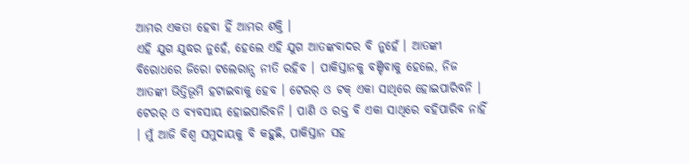ଆମର ଏକତା ହେବା ହିଁ ଆମର ଶକ୍ତି ।
ଏହି ଯୁଗ ଯୁଦ୍ଧର ନୁହେଁ, ହେଲେ ଏହି ଯୁଗ ଆତଙ୍କବାଦର ବି ନୁହେଁ । ଆତଙ୍କୀ ବିରୋଧରେ ଜିରୋ ଟଲେରାନ୍ସ ନୀତି ରହିବ । ପାକିସ୍ତାନକୁ ବଞ୍ଚିବାକୁ ହେଲେ, ନିଜ ଆତଙ୍କୀ ଭିତ୍ତିଭୂମି ହଟାଇବାକୁ ହେବ । ଟେରର୍ ଓ ଟକ୍ ଏକା ସାଥିରେ ହୋଇପାରିବନି । ଟେରର୍ ଓ ବ୍ୟବସାୟ ହୋଇପାରିବନି । ପାଣି ଓ ରକ୍ତ ବି ଏକା ସାଥିରେ ବହିପାରିବ ନାହିଁ । ମୁଁ ଆଜି ବିଶ୍ୱ ସମୁଦାୟକୁ ବି କହୁଛି, ପାକିସ୍ତାନ ସହ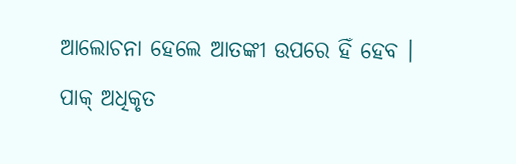ଆଲୋଚନା ହେଲେ ଆତଙ୍କୀ ଉପରେ ହିଁ ହେବ । ପାକ୍ ଅଧିକୃତ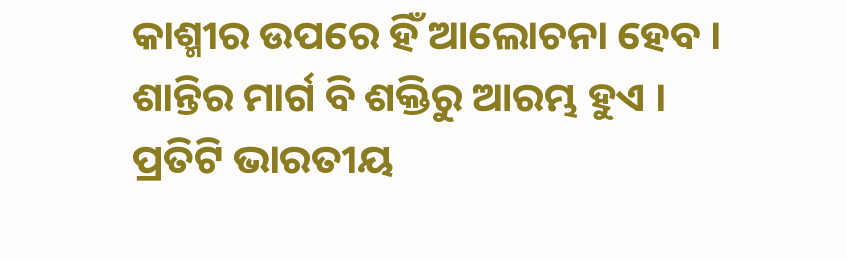କାଶ୍ମୀର ଉପରେ ହିଁ ଆଲୋଚନା ହେବ ।
ଶାନ୍ତିର ମାର୍ଗ ବି ଶକ୍ତିରୁ ଆରମ୍ଭ ହୁଏ । ପ୍ରତିଟି ଭାରତୀୟ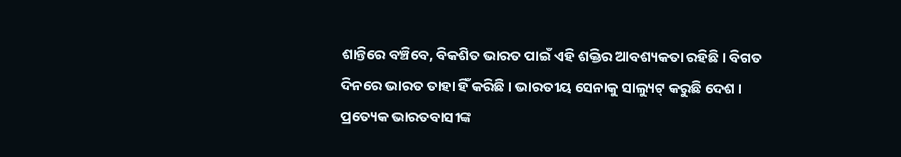ଶାନ୍ତିରେ ବଞ୍ଚିବେ, ବିକଶିତ ଭାରତ ପାଇଁ ଏହି ଶକ୍ତିର ଆବଶ୍ୟକତା ରହିଛି । ବିଗତ ଦିନରେ ଭାରତ ତାହା ହିଁ କରିଛି । ଭାରତୀୟ ସେନାକୁ ସାଲ୍ୟୁଟ୍ କରୁଛି ଦେଶ । ପ୍ରତ୍ୟେକ ଭାରତବାସୀଙ୍କ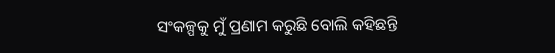ସଂକଳ୍ପକୁ ମୁଁ ପ୍ରଣାମ କରୁଛି ବୋଲି କହିଛନ୍ତି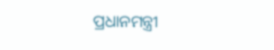ପ୍ରଧାନମନ୍ତ୍ରୀ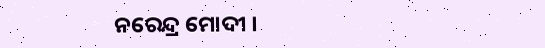ନରେନ୍ଦ୍ର ମୋଦୀ ।